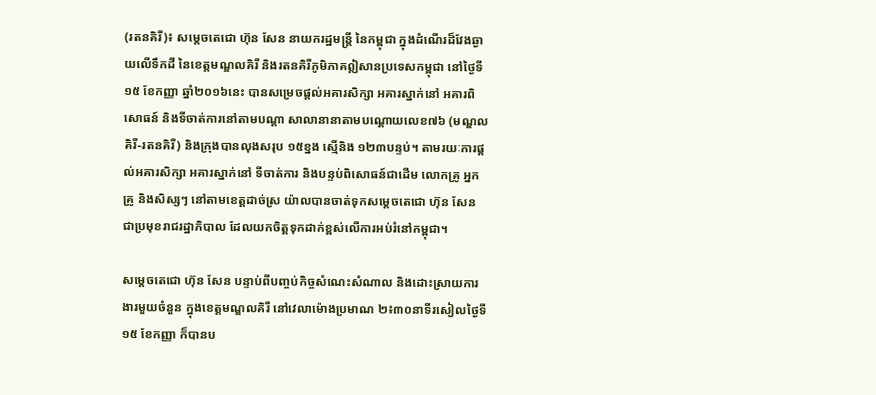(រតនគិរី)៖ សម្តេចតេជោ ហ៊ុន សែន នាយករដ្ឋមន្រ្តី នៃកម្ពុជា ក្នុងដំណើរដ៏វែងឆ្ងាយលើទឹកដី នៃខេត្តមណ្ឌលគិរី និងរតនគិរីភូមិភាគឦសានប្រទេសកម្ពុជា នៅថ្ងៃទី១៥ ខែកញ្ញា ឆ្នាំ២០១៦នេះ បានសម្រេចផ្តល់អគារសិក្សា អគារស្នាក់នៅ អគារពិសោធន៍ និងទីចាត់ការនៅតាមបណ្តា សាលានានាតាមបណ្តោយលេខ៧៦ (មណ្ឌលគិរី-រតនគិរី) និងក្រុងបានលុងសរុប ១៥ខ្នង ស្មើនិង ១២៣បន្ទប់។ តាមរយៈការផ្តល់អគារសិក្សា អគារស្នាក់នៅ ទីចាត់ការ និងបន្ទប់ពិសោធន៍ជាដើម លោកគ្រូ អ្នកគ្រូ និងសិស្សៗ នៅតាមខេត្តដាច់ស្រ យ៉ាលបានចាត់ទុកសម្តេចតេជោ ហ៊ុន សែន ជាប្រមុខរាជរដ្ឋាភិបាល ដែលយកចិត្តទុកដាក់ខ្ពស់លើការអប់រំនៅកម្ពុជា។

សម្តេចតេជោ ហ៊ុន សែន បន្ទាប់ពីបញ្ចប់កិច្ចសំណេះសំណាល និងដោះស្រាយការងារមួយចំនួន ក្នុងខេត្តមណ្ឌលគិរី នៅវេលាម៉ោងប្រមាណ ២៖៣០នាទីរសៀលថ្ងៃទី១៥ ខែកញ្ញា ក៏បានប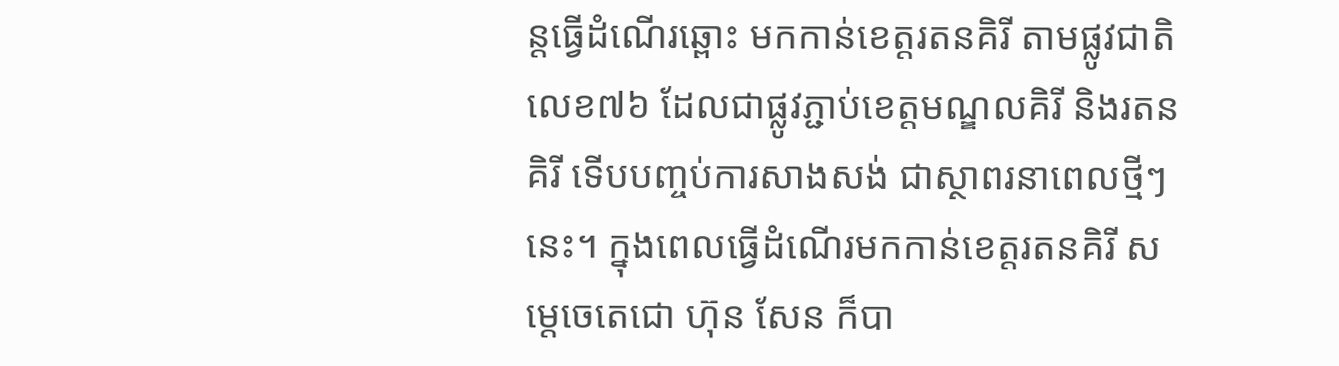ន្តធ្វើដំណើរឆ្ពោះ មកកាន់ខេត្តរតនគិរី តាមផ្លូវជាតិលេខ៧៦ ដែលជាផ្លូវភ្ជាប់ខេត្តមណ្ឌលគិរី និងរតនគិរី ទើបបញ្ចប់ការសាងសង់ ជាស្ថាពរនាពេលថ្មីៗនេះ។ ក្នុងពេលធ្វើដំណើរមកកាន់ខេត្តរតនគិរី សម្តេចេតេជោ ហ៊ុន សែន ក៏បា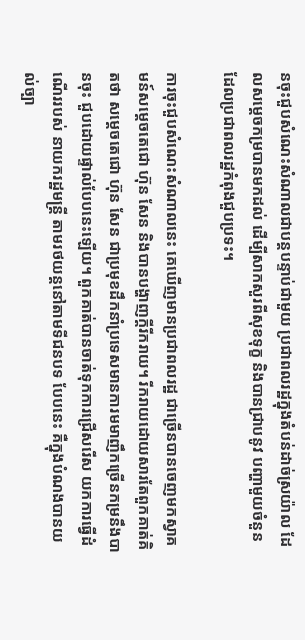នចុះជួបសំណេះសំណាលជាបន្តបន្ទាប់ជាមួយ ប្រជាពលរដ្ឋក្នុងតំបន់ដាច់ស្រយ៉ាល ដែលសម្តេចកម្របានមកដល់ ដើម្បីសាកសួរពីសុខទុក្ខ និងបានជ្រាបនូវ បញ្ហាមួយចំនួន ដែលប្រជាពលរដ្ឋកំពុងជួបប្រទះ។

ការចុះជួបសំណេះសំណាលនេះ គេឃើញមានប្រជាពលរដ្ឋ ជាច្រើនបានចេញមកស្វាគមន៍សម្តេចតេជោ ហ៊ុន សែន និងបានបង្ហាញក្តីរីករាយ។ រីករាយដោយសារតែពួកគាត់គិតថា សម្តេចតេជោ ហ៊ុន សែន ជាប្រមុខដឹកនាំប្រទេសមានការមមាញឹកច្រើនកម្រនឹងបានចុះ ជួបដោយផ្ទាល់បែបនេះឡើយ។ ពួកគាត់បានចាត់ទុកការជ្រើសរើស យកការធ្វើដំណើររបស់ នាយករដ្ឋមន្រ្តី តាមរថយន្តនៅតាមទីជនបទ បែបនេះ គឺក្នុងបំណងបានយល់ច្បា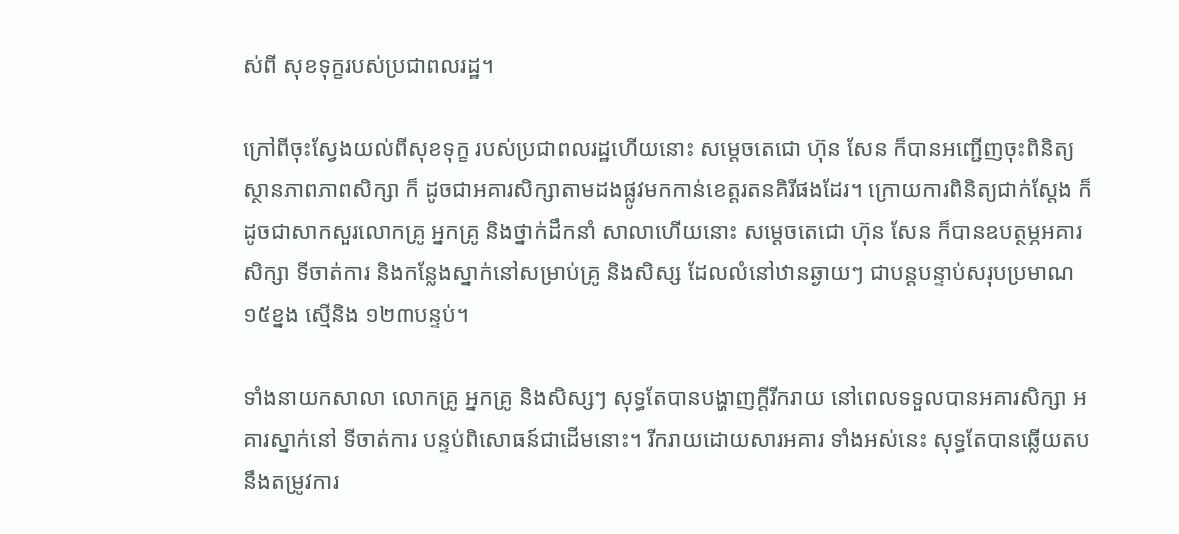ស់ពី សុខទុក្ខរបស់ប្រជាពលរដ្ឋ។

ក្រៅពីចុះស្វែងយល់ពីសុខទុក្ខ របស់ប្រជាពលរដ្ឋហើយនោះ សម្តេចតេជោ ហ៊ុន សែន ក៏បានអញ្ជើញចុះពិនិត្យស្ថានភាពភាពសិក្សា ក៏ ដូចជាអគារសិក្សាតាមដងផ្លូវមកកាន់ខេត្តរតនគិរីផងដែរ។ ក្រោយការពិនិត្យជាក់ស្តែង ក៏ដូចជាសាកសួរលោកគ្រូ អ្នកគ្រូ និងថ្នាក់ដឹកនាំ សាលាហើយនោះ សម្តេចតេជោ ហ៊ុន សែន ក៏បានឧបត្ថម្ភអគារសិក្សា ទីចាត់ការ និងកន្លែងស្នាក់នៅសម្រាប់គ្រូ និងសិស្ស ដែលលំនៅឋានឆ្ងាយៗ ជាបន្តបន្ទាប់សរុបប្រមាណ ១៥ខ្នង ស្មើនិង ១២៣បន្ទប់។

ទាំងនាយកសាលា លោកគ្រូ អ្នកគ្រូ និងសិស្សៗ សុទ្ធតែបានបង្ហាញក្តីរីករាយ នៅពេលទទួលបានអគារសិក្សា អគារស្នាក់នៅ ទីចាត់ការ បន្ទប់ពិសោធន៍ជាដើមនោះ។ រីករាយដោយសារអគារ ទាំងអស់នេះ សុទ្ធតែបានឆ្លើយតបនឹងតម្រូវការ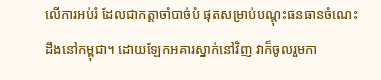លើការអប់រំ ដែលជាកត្តាចាំបាច់បំ ផុតសម្រាប់បណ្តុះធនធានចំណេះដឹងនៅកម្ពុជា។ ដោយឡែកអគារស្នាក់នៅវិញ វាក៏ចូលរួមកា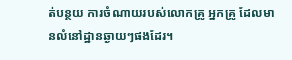ត់បន្ថយ ការចំណាយរបស់លោកគ្រូ អ្នកគ្រូ ដែលមានលំនៅដ្ឋានឆ្ងាយៗផងដែរ។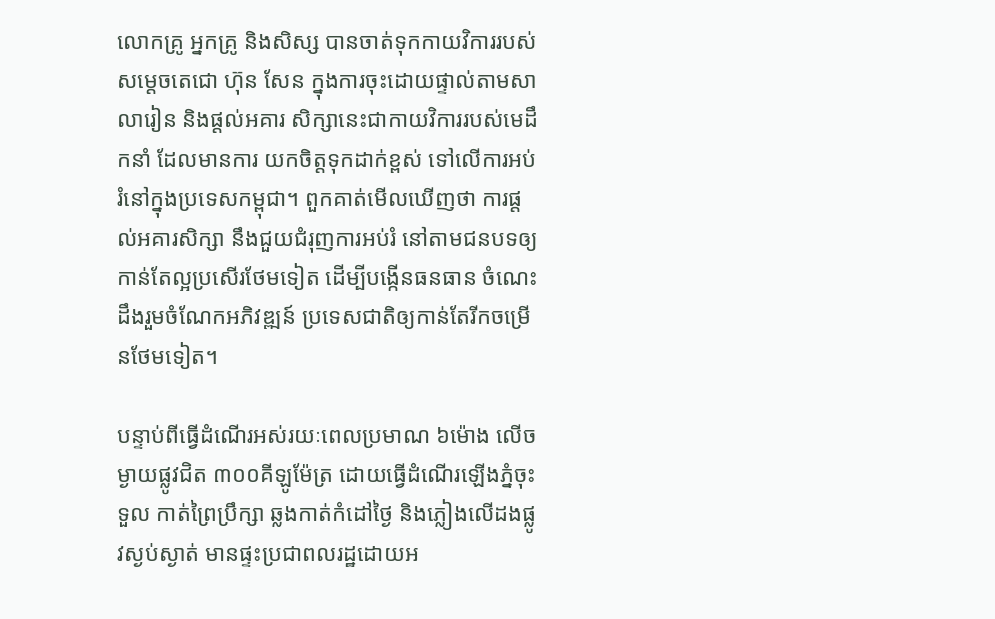លោកគ្រូ អ្នកគ្រូ និងសិស្ស បានចាត់ទុកកាយវិការរបស់សម្តេចតេជោ ហ៊ុន សែន ក្នុងការចុះដោយផ្ទាល់តាមសាលារៀន និងផ្តល់អគារ សិក្សានេះជាកាយវិការរបស់មេដឹកនាំ ដែលមានការ យកចិត្តទុកដាក់ខ្ពស់ ទៅលើការអប់រំនៅក្នុងប្រទេសកម្ពុជា។ ពួកគាត់មើលឃើញថា ការផ្តល់អគារសិក្សា នឹងជួយជំរុញការអប់រំ នៅតាមជនបទឲ្យកាន់តែល្អប្រសើរថែមទៀត ដើម្បីបង្កើនធនធាន ចំណេះដឹងរួមចំណែកអភិវឌ្ឍន៍ ប្រទេសជាតិឲ្យកាន់តែរីកចម្រើនថែមទៀត។

បន្ទាប់ពីធ្វើដំណើរអស់រយៈពេលប្រមាណ ៦ម៉ោង លើចម្ងាយផ្លូវជិត ៣០០គីឡូម៉ែត្រ ដោយធ្វើដំណើរឡើងភ្នំចុះទួល កាត់ព្រៃប្រឹក្សា ឆ្លងកាត់កំដៅថ្ងៃ និងភ្លៀងលើដងផ្លូវស្ងប់ស្ងាត់ មានផ្ទះប្រជាពលរដ្ឋដោយអ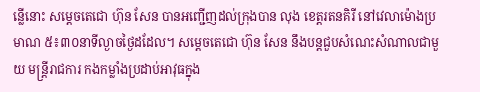ន្លើនោះ សម្តេចតេជោ ហ៊ុន សែន បានអញ្ជើញដល់ក្រុងបាន លុង ខេត្តរតនគិរី នៅវេលាម៉ោងប្រមាណ ៥៖៣០នាទីល្ងាចថ្ងៃដដែល។ សម្តេចតេជោ ហ៊ុន សែន នឹងបន្តជួបសំណេះសំណាលជាមួយ មន្រ្តីរាជការ កងកម្លាំងប្រដាប់អាវុធក្នុង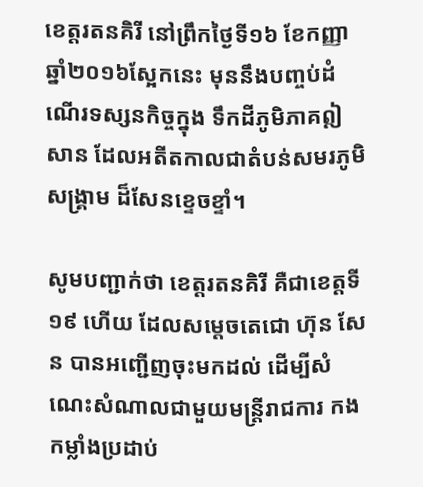ខេត្តរតនគិរី នៅព្រឹកថ្ងៃទី១៦ ខែកញ្ញា ឆ្នាំ២០១៦ស្អែកនេះ មុននឹងបញ្ចប់ដំណើរទស្សនកិច្ចក្នុង ទឹកដីភូមិភាគឦសាន ដែលអតីតកាលជាតំបន់សមរភូមិសង្រ្គាម ដ៏សែនខ្ទេចខ្ទាំ។

សូមបញ្ជាក់ថា ខេត្តរតនគិរី គឺជាខេត្តទី១៩ ហើយ ដែលសម្តេចតេជោ ហ៊ុន សែន បានអញ្ជើញចុះមកដល់ ដើម្បីសំណេះសំណាលជាមួយមន្រ្តីរាជការ កងកម្លាំងប្រដាប់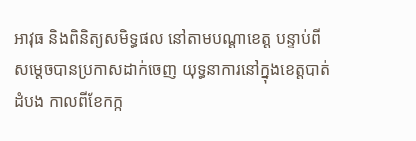អាវុធ និងពិនិត្យសមិទ្ធផល នៅតាមបណ្តាខេត្ត បន្ទាប់ពីសម្តេចបានប្រកាសដាក់ចេញ យុទ្ធនាការនៅក្នុងខេត្តបាត់ដំបង កាលពីខែកក្ក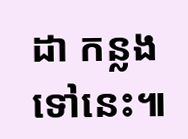ដា កន្លងទៅនេះ៕